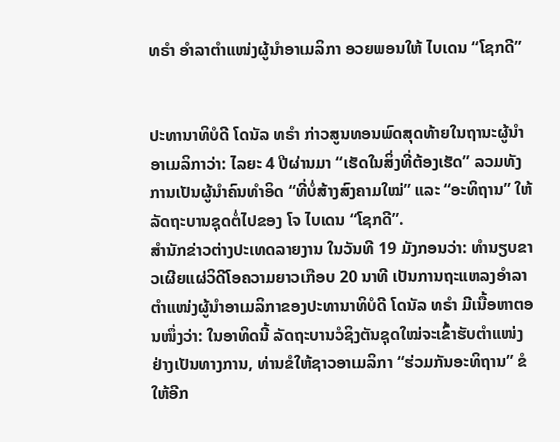ທຣຳ ອຳລາຕຳແໜ່ງຜູ້ນຳອາເມລິກາ ອວຍພອນໃຫ້ ໄບເດນ “ໂຊກດີ”


ປະທານາທິບໍດີ ໂດນັລ ທຣຳ ກ່າວສູນທອນພົດສຸດທ້າຍໃນຖານະຜູ້ນຳອາເມລິກາວ່າ: ໄລຍະ 4 ປີຜ່ານມາ “ເຮັດໃນສິ່ງທີ່ຕ້ອງເຮັດ” ລວມທັງການເປັນຜູ້ນຳຄົນທຳອິດ “ທີ່ບໍ່ສ້າງສົງຄາມໃໝ່” ແລະ “ອະທິຖານ” ໃຫ້ລັດຖະບານຊຸດຕໍ່ໄປຂອງ ໂຈ ໄບເດນ “ໂຊກດີ”.
ສຳນັກຂ່າວຕ່າງປະເທດລາຍງານ ໃນວັນທີ 19 ມັງກອນວ່າ: ທຳນຽບຂາວເຜີຍແຜ່ວິດີໂອຄວາມຍາວເກືອບ 20 ນາທີ ເປັນການຖະແຫລງອຳລາຕຳແໜ່ງຜູ້ນຳອາເມລິກາຂອງປະທານາທິບໍດີ ໂດນັລ ທຣຳ ມີເນື້ອຫາຕອນໜຶ່ງວ່າ: ໃນອາທິດນີ້ ລັດຖະບານວໍຊິງຕັນຊຸດໃໝ່ຈະເຂົ້າຮັບຕຳແໜ່ງຢ່າງເປັນທາງການ, ທ່ານຂໍໃຫ້ຊາວອາເມລິກາ “ຮ່ວມກັນອະທິຖານ” ຂໍໃຫ້ອີກ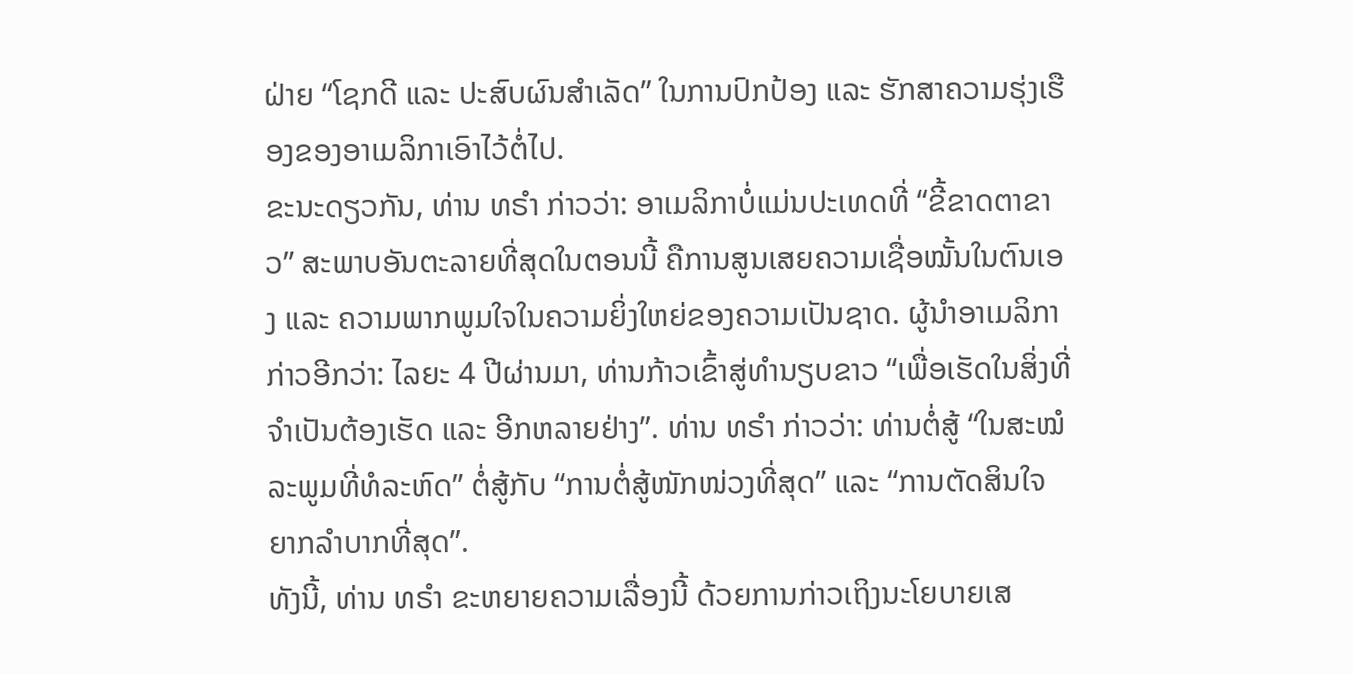ຝ່າຍ “ໂຊກດີ ແລະ ປະສົບຜົນສຳເລັດ” ໃນການປົກປ້ອງ ແລະ ຮັກສາຄວາມຮຸ່ງເຮືອງຂອງອາເມລິກາເອົາໄວ້ຕໍ່ໄປ.
ຂະນະດຽວກັນ, ທ່ານ ທຣຳ ກ່າວວ່າ: ອາເມລິກາບໍ່ແມ່ນປະເທດທີ່ “ຂີ້ຂາດຕາຂາວ” ສະພາບອັນຕະລາຍທີ່ສຸດໃນຕອນນີ້ ຄືການສູນເສຍຄວາມເຊື່ອໝັ້ນໃນຕົນເອງ ແລະ ຄວາມພາກພູມໃຈໃນຄວາມຍິ່ງໃຫຍ່ຂອງຄວາມເປັນຊາດ. ຜູ້ນຳອາເມລິກາ ກ່າວອີກວ່າ: ໄລຍະ 4 ປີຜ່ານມາ, ທ່ານກ້າວເຂົ້າສູ່ທຳນຽບຂາວ “ເພື່ອເຮັດໃນສິ່ງທີ່ຈຳເປັນຕ້ອງເຮັດ ແລະ ອີກຫລາຍຢ່າງ”. ທ່ານ ທຣຳ ກ່າວວ່າ: ທ່ານຕໍ່ສູ້ “ໃນສະໝໍລະພູມທີ່ທໍລະຫົດ” ຕໍ່ສູ້ກັບ “ການຕໍ່ສູ້ໜັກໜ່ວງທີ່ສຸດ” ແລະ “ການຕັດສິນໃຈຍາກລຳບາກທີ່ສຸດ”.
ທັງນີ້, ທ່ານ ທຣຳ ຂະຫຍາຍຄວາມເລື່ອງນີ້ ດ້ວຍການກ່າວເຖິງນະໂຍບາຍເສ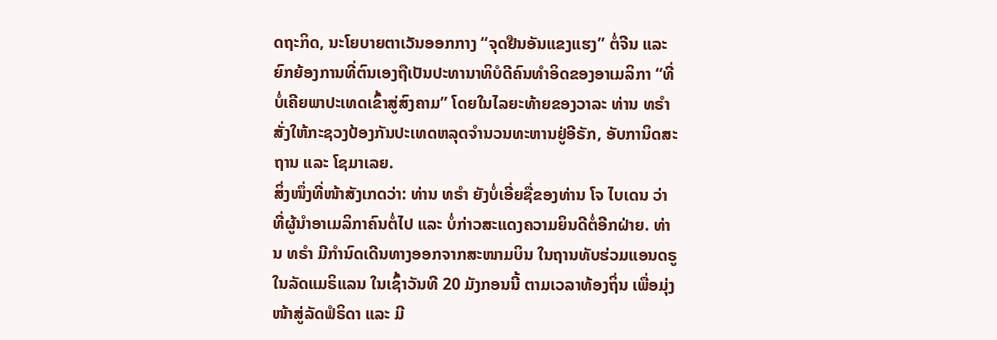ດຖະກິດ, ນະໂຍບາຍຕາເວັນອອກກາງ “ຈຸດຢືນອັນແຂງແຮງ” ຕໍ່ຈີນ ແລະ ຍົກຍ້ອງການທີ່ຕົນເອງຖືເປັນປະທານາທິບໍດີຄົນທຳອິດຂອງອາເມລິກາ “ທີ່ບໍ່ເຄີຍພາປະເທດເຂົ້າສູ່ສົງຄາມ” ໂດຍໃນໄລຍະທ້າຍຂອງວາລະ ທ່ານ ທຣຳ ສັ່ງໃຫ້ກະຊວງປ້ອງກັນປະເທດຫລຸດຈຳນວນທະຫານຢູ່ອີຣັກ, ອັບການິດສະຖານ ແລະ ໂຊມາເລຍ.
ສິ່ງໜຶ່ງທີ່ໜ້າສັງເກດວ່າ: ທ່ານ ທຣຳ ຍັງບໍ່ເອີ່ຍຊື່ຂອງທ່ານ ໂຈ ໄບເດນ ວ່າທີ່ຜູ້ນຳອາເມລິກາຄົນຕໍ່ໄປ ແລະ ບໍ່ກ່າວສະແດງຄວາມຍິນດີຕໍ່ອີກຝ່າຍ. ທ່ານ ທຣຳ ມີກຳນົດເດີນທາງອອກຈາກສະໜາມບິນ ໃນຖານທັບຮ່ວມແອນດຣູ ໃນລັດແມຣິແລນ ໃນເຊົ້າວັນທີ 20 ມັງກອນນີ້ ຕາມເວລາທ້ອງຖິ່ນ ເພື່ອມຸ່ງໜ້າສູ່ລັດຟໍຣິດາ ແລະ ມີ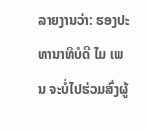ລາຍງານວ່າ: ຮອງປະທານາທິບໍດີ ໄມ ເພນ ຈະບໍ່ໄປຮ່ວມສົ່ງຜູ້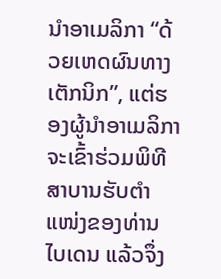ນຳອາເມລິກາ “ດ້ວຍເຫດຜົນທາງເຕັກນິກ”, ແຕ່ຮອງຜູ້ນຳອາເມລິກາຈະເຂົ້າຮ່ວມພິທີສາບານຮັບຕຳແໜ່ງຂອງທ່ານ ໄບເດນ ແລ້ວຈຶ່ງ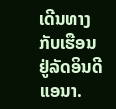ເດີນທາງກັບເຮືອນຢູ່ລັດອິນດີແອນາ.